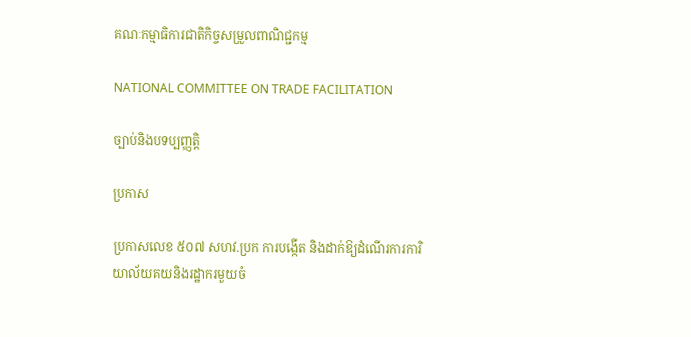គណៈកម្មាធិការជាតិកិច្ចសម្រួលពាណិជ្ជកម្ម

NATIONAL COMMITTEE ON TRADE FACILITATION

ច្បាប់និងបទប្បញ្ញត្តិ

ប្រកាស

ប្រកាសលេខ ៥០៧ សហវ.ប្រក ការបង្កើត និងដាក់ឱ្យដំណើរការការិយាល័យគយនិងរដ្ឋាករមួយចំ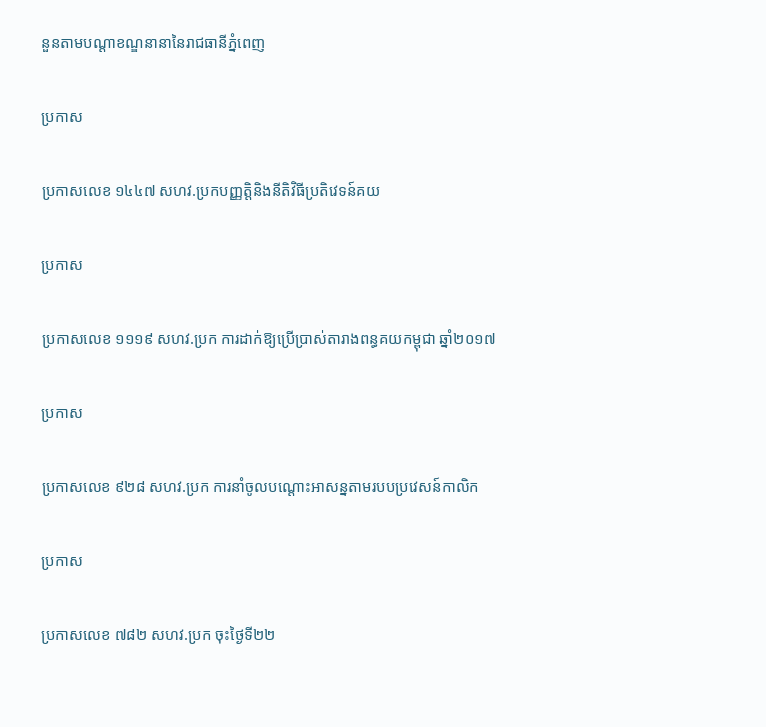នួនតាមបណ្ដាខណ្ឌនានានៃរាជធានីភ្នំពេញ

ប្រកាស

ប្រកាសលេខ ១៤៤៧ សហវ.ប្រកបញ្ញត្តិនិងនីតិវិធីប្រតិវេទន៍គយ

ប្រកាស

ប្រកាសលេខ ១១១៩ សហវ.ប្រក ការដាក់ឱ្យប្រើប្រាស់តារាងពន្ធគយកម្ពុជា ឆ្នាំ២០១៧

ប្រកាស

ប្រកាសលេខ ៩២៨ សហវ.ប្រក ការនាំចូលបណ្ដោះអាសន្នតាមរបបប្រវេសន៍កាលិក

ប្រកាស

ប្រកាសលេខ ៧៨២ សហវ.ប្រក ចុះថ្ងៃទី២២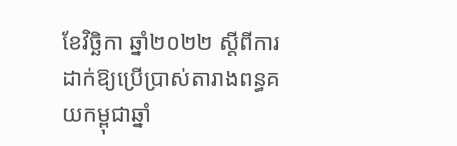ខែវិច្ឆិកា ឆ្នាំ២០២២ ស្តីពីការដាក់ឱ្យប្រើប្រាស់តារាងពន្ធគយកម្ពុជាឆ្នាំ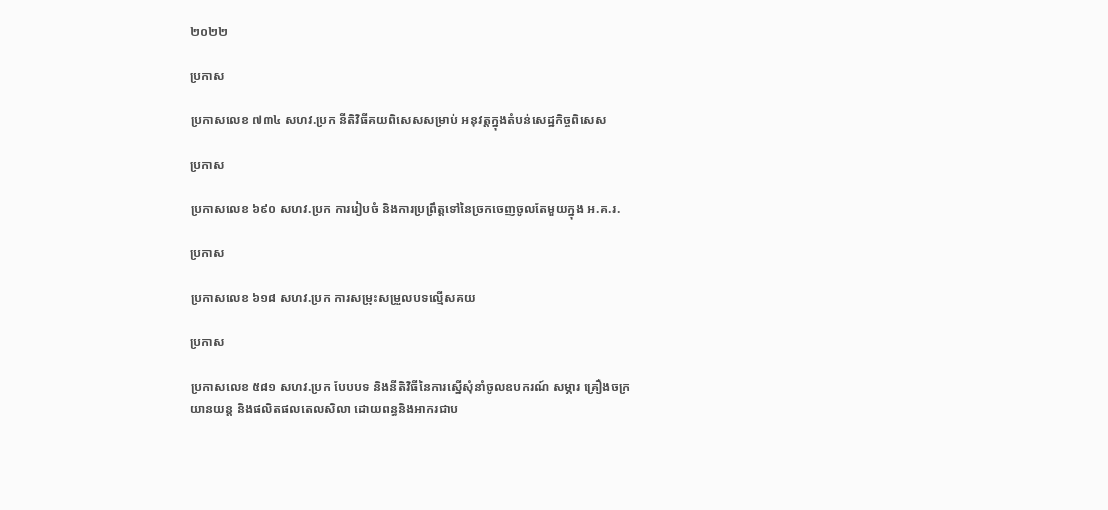២០២២

ប្រកាស

ប្រកាសលេខ ៧៣៤ សហវ.ប្រក នីតិវិធីគយពិសេសសម្រាប់ អនុវត្តក្នុងតំបន់សេដ្ឋកិច្ចពិសេស

ប្រកាស

ប្រកាសលេខ ៦៩០ សហវ.ប្រក ការរៀបចំ និងការប្រព្រឹត្តទៅនៃច្រកចេញចូលតែមួយក្នុង អ.គ.រ.

ប្រកាស

ប្រកាសលេខ ៦១៨ សហវ.ប្រក ការសម្រុះសម្រួលបទល្មើសគយ

ប្រកាស

ប្រកាសលេខ ៥៨១ សហវ.ប្រក បែបបទ និងនីតិវិធីនៃការស្នើសុំនាំចូលឧបករណ៍ សម្ភារ គ្រឿងចក្រ យានយន្ត និងផលិតផលតេលសិលា ដោយពន្ធនិងអាករជាប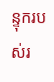ន្ទុករបស់រ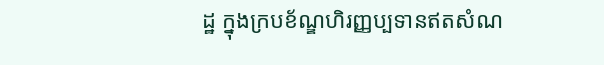ដ្ឋ ក្នុងក្របខ័ណ្ឌហិរញ្ញប្បទានឥតសំណ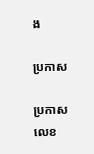ង

ប្រកាស

ប្រកាសលេខ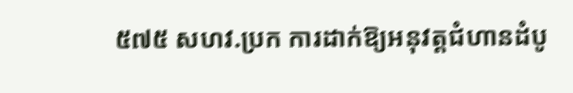៥៧៥ សហវ.ប្រក ការដាក់ឱ្យអនុវត្តជំហានដំបូ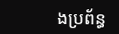ងប្រព័ន្ធ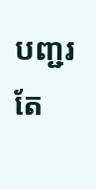បញ្ជរតែ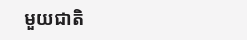មួយជាតិ